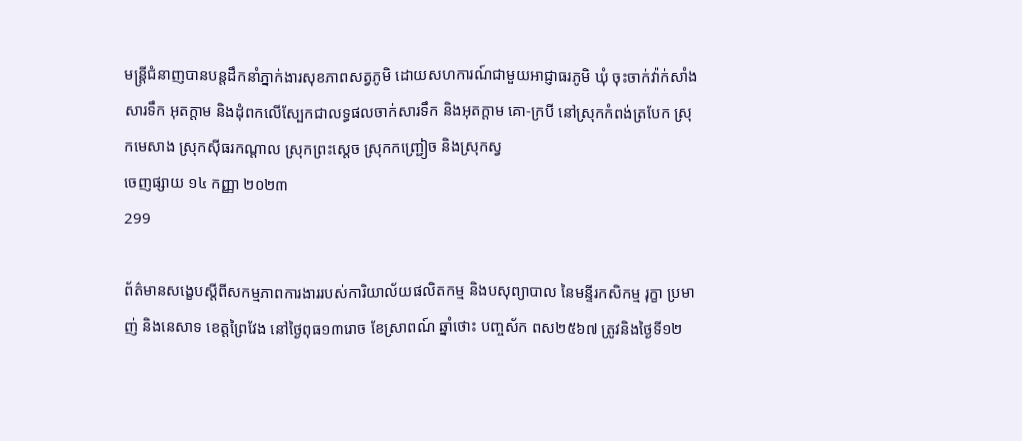មន្ត្រីជំនាញបានបន្តដឹកនាំភ្នាក់ងារសុខភាពសត្វភូមិ ដោយសហការណ៍ជាមួយអាជ្ញាធរភូមិ ឃុំ ចុះចាក់វ៉ាក់សាំងសារទឹក អុតក្តាម និងដុំពកលើស្បែកជាលទ្ធផលចាក់សារទឹក និងអុតក្តាម គោ-ក្របី នៅស្រុកកំពង់ត្របែក ស្រុកមេសាង ស្រុកស៊ីធរកណ្តាល ស្រុកព្រះស្តេច ស្រុកកញ្ជ្រៀច និងស្រុកស្វ
ចេញផ្សាយ ១៤ កញ្ញា ២០២៣
299

ព័ត៌មានសង្ខេបស្តីពីសកម្មភាពការងាររបស់ការិយាល័យផលិតកម្ម និងបសុព្យាបាល នៃមន្ទីរកសិកម្ម រុក្ខា ប្រមាញ់ និងនេសាទ ខេត្តព្រៃវែង នៅថ្ងៃពុធ១៣រោច ខែស្រាពណ៍ ឆ្នាំថោះ បញ្ចស័ក ពស២៥៦៧ ត្រូវនិងថ្ងៃទី១២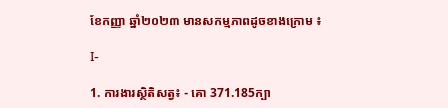ខែកញ្ញា ឆ្នាំ២០២៣ មានសកម្មភាពដូចខាងក្រោម ៖

I-

1. ការងារស្ថិតិសត្វ៖ ⁃ គោ 371.185ក្បា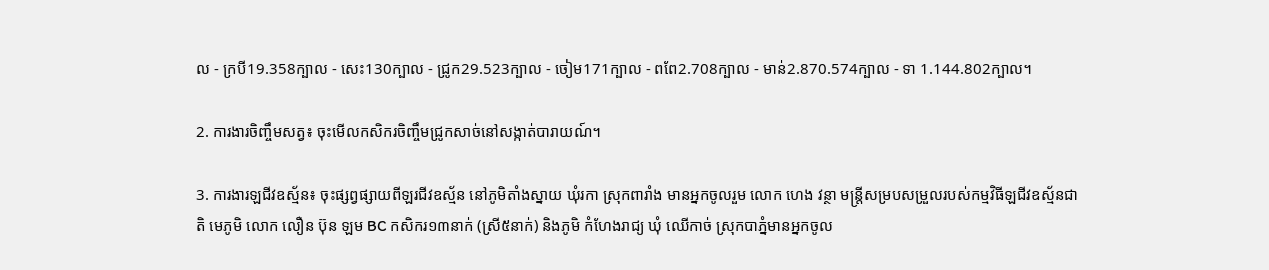ល ⁃ ក្របី19.358ក្បាល ⁃ សេះ130ក្បាល ⁃ ជ្រូក29.523ក្បាល ⁃ ចៀម171ក្បាល ⁃ ពពែ2.708ក្បាល ⁃ មាន់2.870.574ក្បាល ⁃ ទា 1.144.802ក្បាល។

2. ការងារចិញ្ចឹមសត្វ៖ ចុះមើលកសិករចិញ្ចឹមជ្រូកសាច់នៅសង្កាត់បារាយណ៍។

3. ការងារឡជីវឧស្ម័ន៖ ចុះផ្សព្វផ្សាយពីឡរជីវឧស្ម័ន នៅភូមិតាំងស្នាយ ឃុំរកា ស្រុកពារាំង មានអ្នកចូលរួម លោក ហេង វន្ថា មន្រ្តីសម្របសម្រួលរបស់កម្មវិធីឡជីវឧស្ម័នជាតិ មេភូមិ លោក លឿន ប៊ុន ឡម BC កសិករ១៣នាក់ (ស្រី៥នាក់) និងភូមិ កំហែងរាជ្យ ឃុំ ឈើកាច់ ស្រុកបាភ្នំមានអ្នកចូល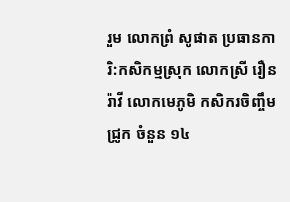រួម លោកព្រំ សូផាត ប្រធានការិ:កសិកម្មស្រុក លោកស្រី រឿន រ៉ាវី លោកមេភូមិ កសិករចិញ្ចឹមជ្រូក ចំនួន ១៤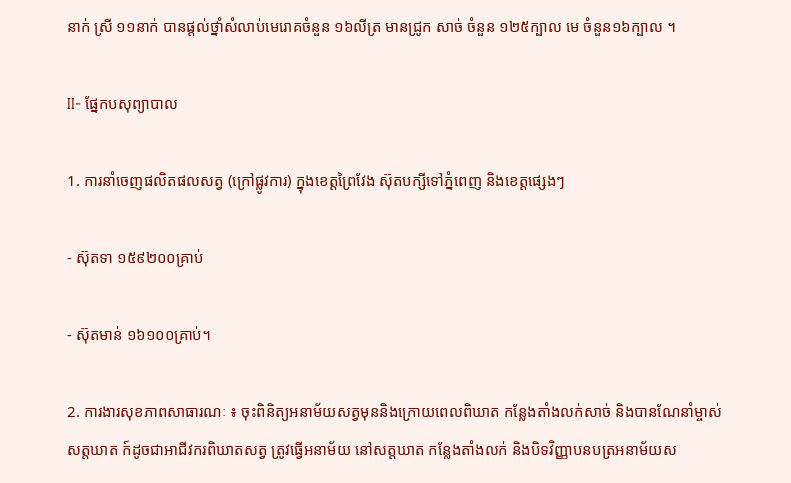នាក់ ស្រី ១១នាក់ បានផ្ដល់ថ្នាំសំលាប់មេរោគចំនួន ១៦លីត្រ មានជ្រូក សាច់ ចំនួន ១២៥ក្បាល មេ ចំនួន១៦ក្បាល ។

II- ផ្នែកបសុព្យាបាល

1. ការនាំចេញផលិតផលសត្វ (ក្រៅផ្លូវការ) ក្នុងខេត្តព្រៃវែង ស៊ុតបក្សីទៅភ្នំពេញ និងខេត្តផ្សេងៗ

⁃ ស៊ុតទា ១៥៩២០០គ្រាប់

⁃ ស៊ុតមាន់ ១៦១០០គ្រាប់។

2. ការងារសុខភាពសាធារណៈ ៖ ចុះពិនិត្យអនាម័យសត្វមុននិងក្រោយពេលពិឃាត កន្លែងតាំងលក់សាច់ និងបានណែនាំម្ចាស់សត្តឃាត ក៍ដូចជាអាជីវករពិឃាតសត្វ ត្រូវធ្វើអនាម័យ នៅសត្តឃាត កន្លែងតាំងលក់ និងបិទវិញ្ញាបនបត្រអនាម័យស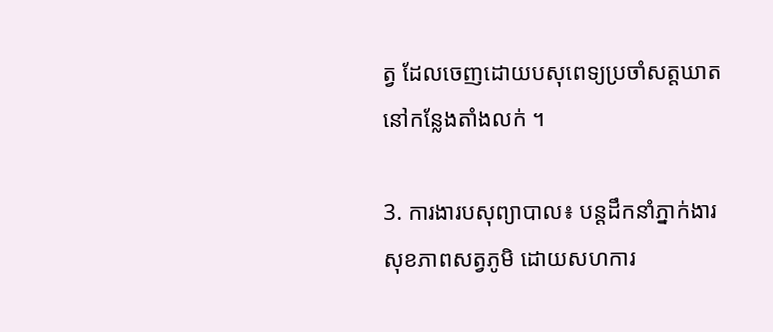ត្វ ដែលចេញដោយបសុពេទ្យប្រចាំសត្តឃាតនៅកន្លែងតាំងលក់ ។

3. ការងារបសុព្យាបាល៖ បន្តដឹកនាំភ្នាក់ងារសុខភាពសត្វភូមិ ដោយសហការ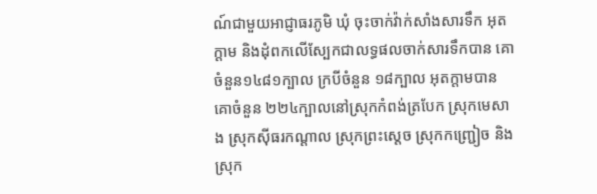ណ៍ជាមួយអាជ្ញាធរភូមិ ឃុំ ចុះចាក់វ៉ាក់សាំងសារទឹក អុតក្តាម និងដុំពកលើស្បែកជាលទ្ធផលចាក់សារទឹកបាន គោចំនួន១៤៨១ក្បាល ក្របីចំនួន ១៨ក្បាល អុតក្តាមបានគោចំនួន ២២៤ក្បាលនៅស្រុកកំពង់ត្របែក ស្រុកមេសាង ស្រុកស៊ីធរកណ្តាល ស្រុកព្រះស្តេច ស្រុកកញ្ជ្រៀច និងស្រុក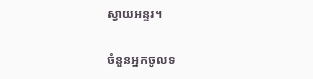ស្វាយអន្ទរ។

ចំនួនអ្នកចូលទ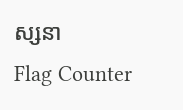ស្សនា
Flag Counter